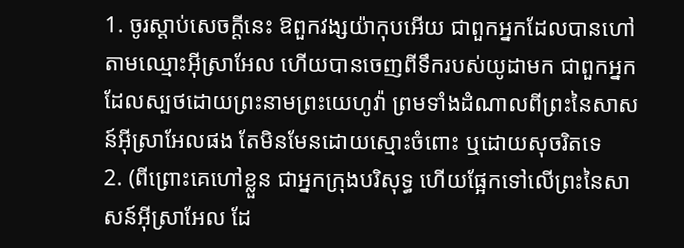1. ចូរស្តាប់សេចក្ដីនេះ ឱពួកវង្សយ៉ាកុបអើយ ជាពួកអ្នកដែលបានហៅតាមឈ្មោះអ៊ីស្រាអែល ហើយបានចេញពីទឹករបស់យូដាមក ជាពួកអ្នកដែលស្បថដោយព្រះនាមព្រះយេហូវ៉ា ព្រមទាំងដំណាលពីព្រះនៃសាសន៍អ៊ីស្រាអែលផង តែមិនមែនដោយស្មោះចំពោះ ឬដោយសុចរិតទេ
2. (ពីព្រោះគេហៅខ្លួន ជាអ្នកក្រុងបរិសុទ្ធ ហើយផ្អែកទៅលើព្រះនៃសាសន៍អ៊ីស្រាអែល ដែ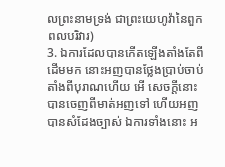លព្រះនាមទ្រង់ ជាព្រះយេហូវ៉ានៃពួកពលបរិវារ)
3. ឯការដែលបានកើតឡើងតាំងតែពីដើមមក នោះអញបានថ្លែងប្រាប់ចាប់តាំងពីបុរាណហើយ អើ សេចក្ដីនោះបានចេញពីមាត់អញទៅ ហើយអញបានសំដែងច្បាស់ ឯការទាំងនោះ អ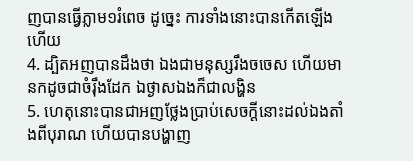ញបានធ្វើភ្លាម១រំពេច ដូច្នេះ ការទាំងនោះបានកើតឡើងហើយ
4. ដ្បិតអញបានដឹងថា ឯងជាមនុស្សរឹងចចេស ហើយមានកដូចជាចំរ៉ឹងដែក ឯថ្ងាសឯងក៏ជាលង្ហិន
5. ហេតុនោះបានជាអញថ្លែងប្រាប់សេចក្ដីនោះដល់ឯងតាំងពីបុរាណ ហើយបានបង្ហាញ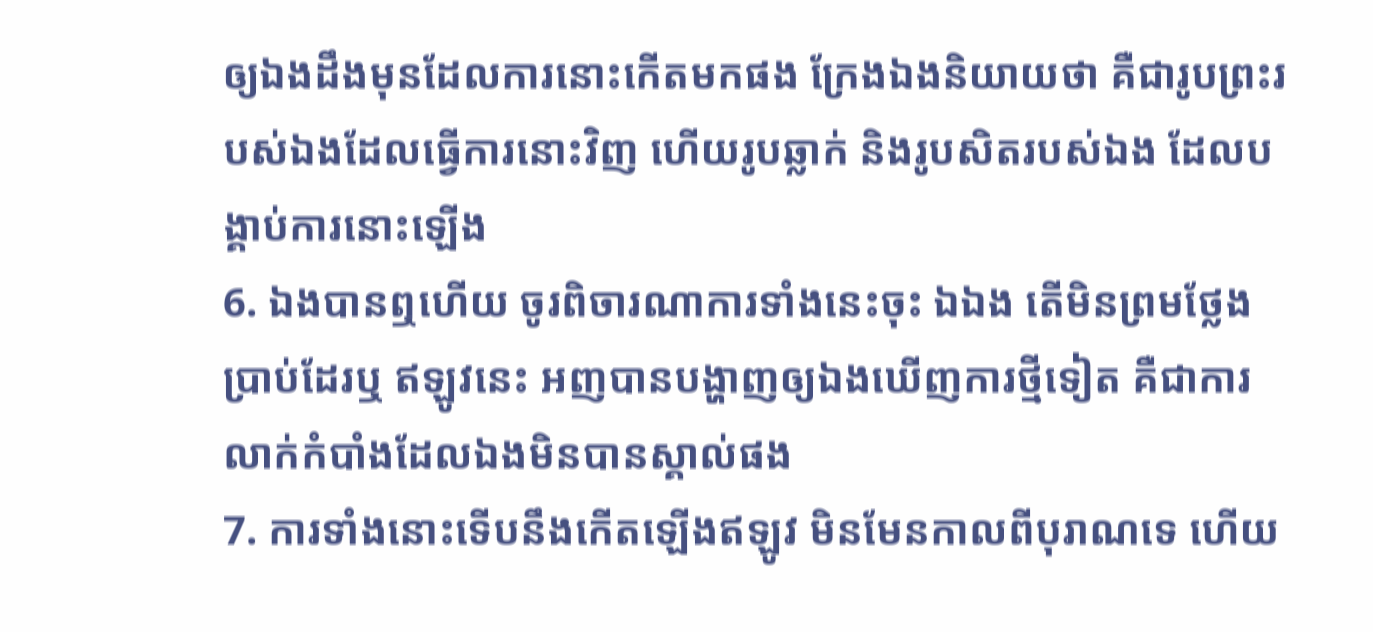ឲ្យឯងដឹងមុនដែលការនោះកើតមកផង ក្រែងឯងនិយាយថា គឺជារូបព្រះរបស់ឯងដែលធ្វើការនោះវិញ ហើយរូបឆ្លាក់ និងរូបសិតរបស់ឯង ដែលបង្គាប់ការនោះឡើង
6. ឯងបានឮហើយ ចូរពិចារណាការទាំងនេះចុះ ឯឯង តើមិនព្រមថ្លែងប្រាប់ដែរឬ ឥឡូវនេះ អញបានបង្ហាញឲ្យឯងឃើញការថ្មីទៀត គឺជាការលាក់កំបាំងដែលឯងមិនបានស្គាល់ផង
7. ការទាំងនោះទើបនឹងកើតឡើងឥឡូវ មិនមែនកាលពីបុរាណទេ ហើយ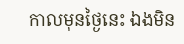កាលមុនថ្ងៃនេះ ឯងមិន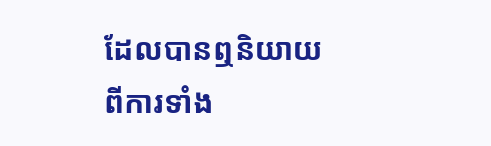ដែលបានឮនិយាយពីការទាំង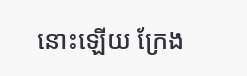នោះឡើយ ក្រែង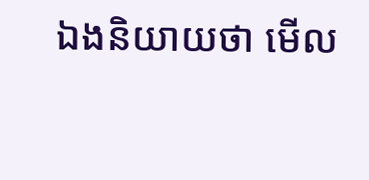ឯងនិយាយថា មើល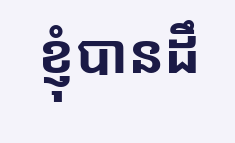ខ្ញុំបានដឹ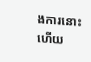ងការនោះហើយ